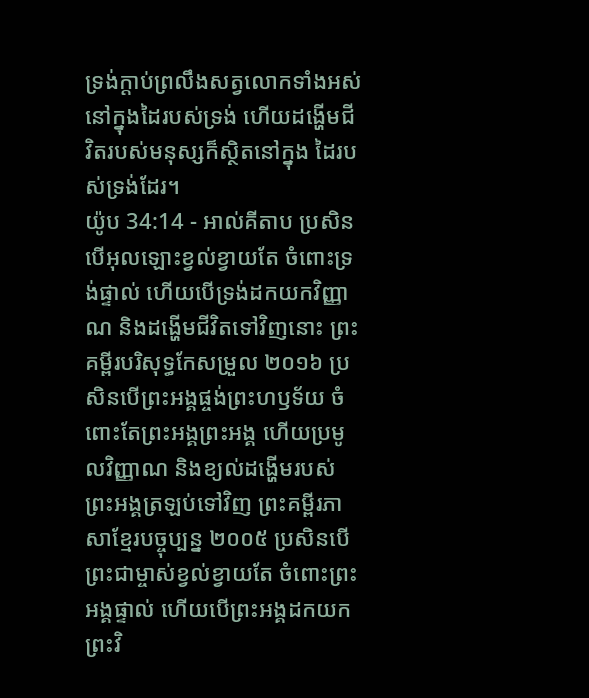ទ្រង់ក្ដាប់ព្រលឹងសត្វលោកទាំងអស់ នៅក្នុងដៃរបស់ទ្រង់ ហើយដង្ហើមជីវិតរបស់មនុស្សក៏ស្ថិតនៅក្នុង ដៃរបស់ទ្រង់ដែរ។
យ៉ូប 34:14 - អាល់គីតាប ប្រសិនបើអុលឡោះខ្វល់ខ្វាយតែ ចំពោះទ្រង់ផ្ទាល់ ហើយបើទ្រង់ដកយកវិញ្ញាណ និងដង្ហើមជីវិតទៅវិញនោះ ព្រះគម្ពីរបរិសុទ្ធកែសម្រួល ២០១៦ ប្រសិនបើព្រះអង្គផ្ចង់ព្រះហឫទ័យ ចំពោះតែព្រះអង្គព្រះអង្គ ហើយប្រមូលវិញ្ញាណ និងខ្យល់ដង្ហើមរបស់ព្រះអង្គត្រឡប់ទៅវិញ ព្រះគម្ពីរភាសាខ្មែរបច្ចុប្បន្ន ២០០៥ ប្រសិនបើព្រះជាម្ចាស់ខ្វល់ខ្វាយតែ ចំពោះព្រះអង្គផ្ទាល់ ហើយបើព្រះអង្គដកយកព្រះវិ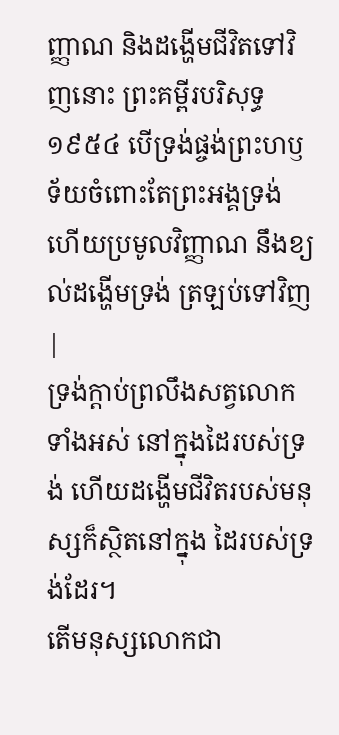ញ្ញាណ និងដង្ហើមជីវិតទៅវិញនោះ ព្រះគម្ពីរបរិសុទ្ធ ១៩៥៤ បើទ្រង់ផ្ចង់ព្រះហឫទ័យចំពោះតែព្រះអង្គទ្រង់ ហើយប្រមូលវិញ្ញាណ នឹងខ្យល់ដង្ហើមទ្រង់ ត្រឡប់ទៅវិញ |
ទ្រង់ក្ដាប់ព្រលឹងសត្វលោកទាំងអស់ នៅក្នុងដៃរបស់ទ្រង់ ហើយដង្ហើមជីវិតរបស់មនុស្សក៏ស្ថិតនៅក្នុង ដៃរបស់ទ្រង់ដែរ។
តើមនុស្សលោកជា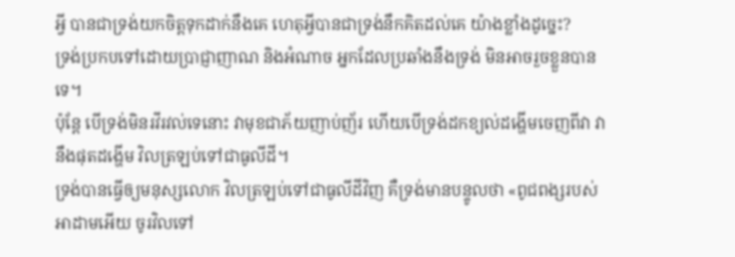អ្វី បានជាទ្រង់យកចិត្តទុកដាក់នឹងគេ ហេតុអ្វីបានជាទ្រង់នឹកគិតដល់គេ យ៉ាងខ្លាំងដូច្នេះ?
ទ្រង់ប្រកបទៅដោយប្រាជ្ញាញាណ និងអំណាច អ្នកដែលប្រឆាំងនឹងទ្រង់ មិនអាចរួចខ្លួនបានទេ។
ប៉ុន្តែ បើទ្រង់មិនរវីរវល់ទេនោះ វាមុខជាភ័យញាប់ញ័រ ហើយបើទ្រង់ដកខ្យល់ដង្ហើមចេញពីវា វានឹងផុតដង្ហើម វិលត្រឡប់ទៅជាធូលីដី។
ទ្រង់បានធ្វើឲ្យមនុស្សលោក វិលត្រឡប់ទៅជាធូលីដីវិញ គឺទ្រង់មានបន្ទូលថា «ពូជពង្សរបស់អាដាមអើយ ចូរវិលទៅ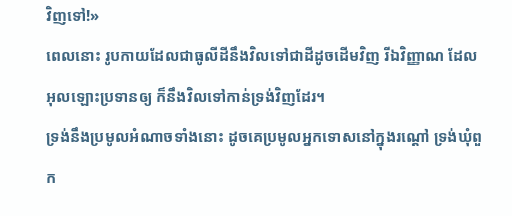វិញទៅ!»
ពេលនោះ រូបកាយដែលជាធូលីដីនឹងវិលទៅជាដីដូចដើមវិញ រីឯវិញ្ញាណ ដែលអុលឡោះប្រទានឲ្យ ក៏នឹងវិលទៅកាន់ទ្រង់វិញដែរ។
ទ្រង់នឹងប្រមូលអំណាចទាំងនោះ ដូចគេប្រមូលអ្នកទោសនៅក្នុងរណ្ដៅ ទ្រង់ឃុំពួក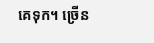គេទុក។ ច្រើន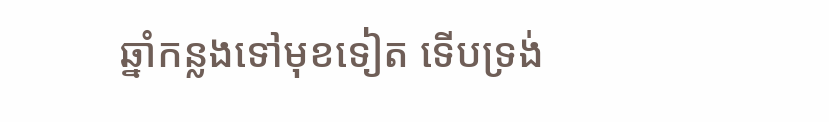ឆ្នាំកន្លងទៅមុខទៀត ទើបទ្រង់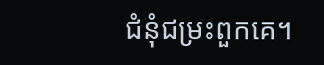ជំនុំជម្រះពួកគេ។